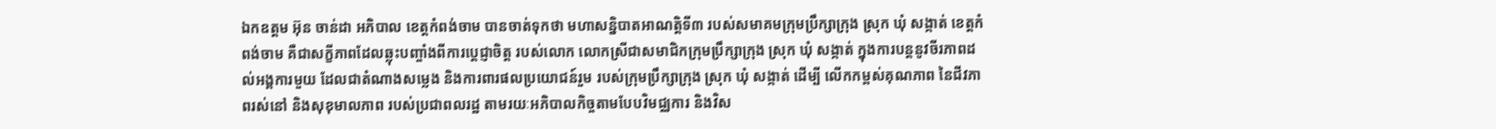ឯកឧត្តម អ៊ុន ចាន់ដា អភិបាល ខេត្តកំពង់ចាម បានចាត់ទុកថា មហាសន្និបាតអាណត្តិទី៣ របស់សមាគមក្រុមប្រឹក្សាក្រុង ស្រុក ឃុំ សង្កាត់ ខេត្តកំពង់ចាម គឺជាសក្ខីភាពដែលឆ្លុះបញ្ចាំងពីការប្តេជ្ញាចិត្ត របស់លោក លោកស្រីជាសមាជិកក្រុមប្រឹក្សាក្រុង ស្រុក ឃុំ សង្កាត់ ក្នុងការបន្តនូវចីរភាពដល់អង្គការមួយ ដែលជាតំណាងសម្លេង និងការពារផលប្រយោជន៍រួម របស់ក្រុមប្រឹក្សាក្រុង ស្រុក ឃុំ សង្កាត់ ដើម្បី លើកកម្ពស់គុណភាព នៃជីវភាពរស់នៅ និងសុខុមាលភាព របស់ប្រជាពលរដ្ឋ តាមរយៈអភិបាលកិច្ចតាមបែបវិមជ្ឈការ និងវិស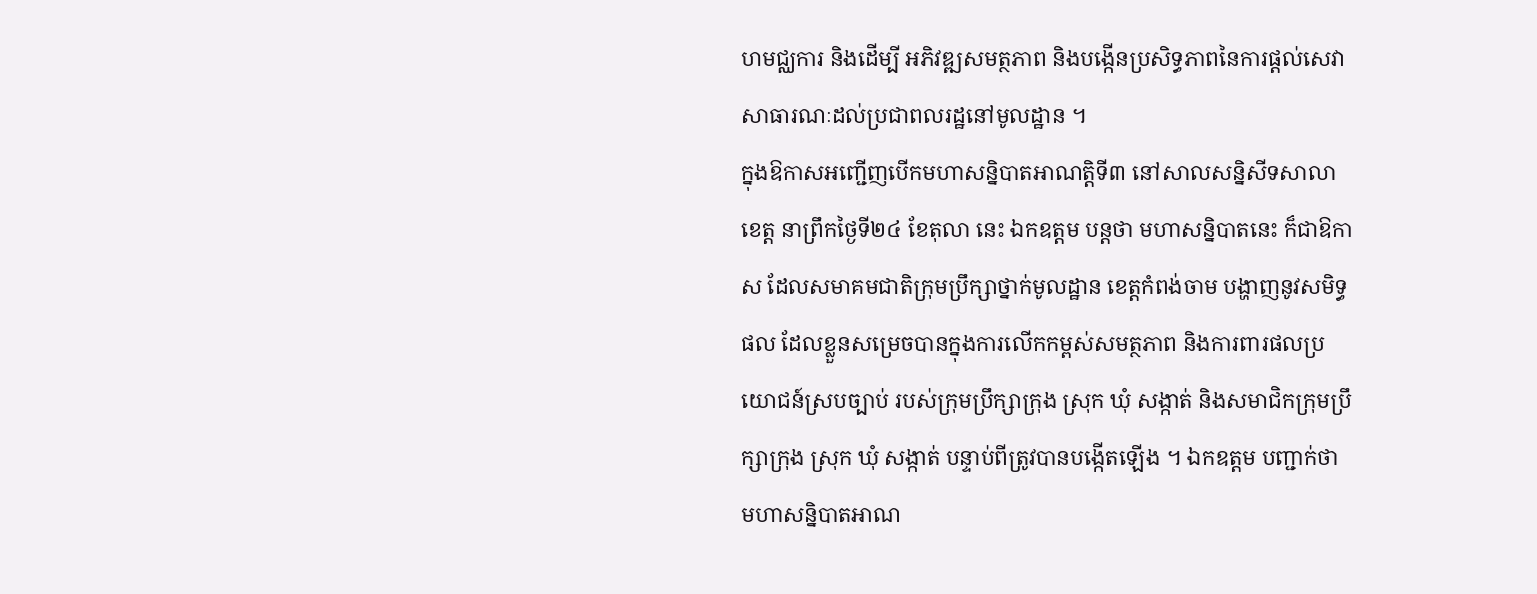ហមជ្ឈការ និងដើម្បី អភិវឌ្ឍសមត្ថភាព និងបង្កើនប្រសិទ្ធភាពនៃការផ្តល់សេវាសាធារណៈដល់ប្រជាពលរដ្ឋនៅមូលដ្ឋាន ។
ក្នុងឱកាសអញ្ជើញបើកមហាសន្និបាតអាណត្តិទី៣ នៅសាលសន្និសីទសាលាខេត្ត នាព្រឹកថ្ងៃទី២៤ ខែតុលា នេះ ឯកឧត្តម បន្តថា មហាសន្និបាតនេះ ក៏ជាឱកាស ដែលសមាគមជាតិក្រុមប្រឹក្សាថ្នាក់មូលដ្ឋាន ខេត្តកំពង់ចាម បង្ហាញនូវសមិទ្ធផល ដែលខ្លួនសម្រេចបានក្នុងការលើកកម្ពស់សមត្ថភាព និងការពារផលប្រយោជន៍ស្របច្បាប់ របស់ក្រុមប្រឹក្សាក្រុង ស្រុក ឃុំ សង្កាត់ និងសមាជិកក្រុមប្រឹក្សាក្រុង ស្រុក ឃុំ សង្កាត់ បន្ទាប់ពីត្រូវបានបង្កើតឡើង ។ ឯកឧត្ដម បញ្ជាក់ថា មហាសន្និបាតអាណ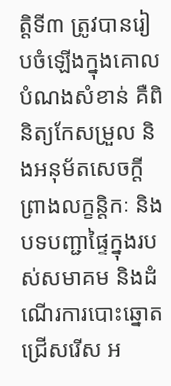ត្តិទី៣ ត្រូវបានរៀបចំឡើងក្នុងគោលបំណងសំខាន់ គឺពិនិត្យកែសម្រួល និងអនុម័តសេចក្តីព្រាងលក្ខន្តិកៈ និងបទបញ្ជាផ្ទៃក្នុងរបស់សមាគម និងដំណើរការបោះឆ្នោតជ្រើសរើស អ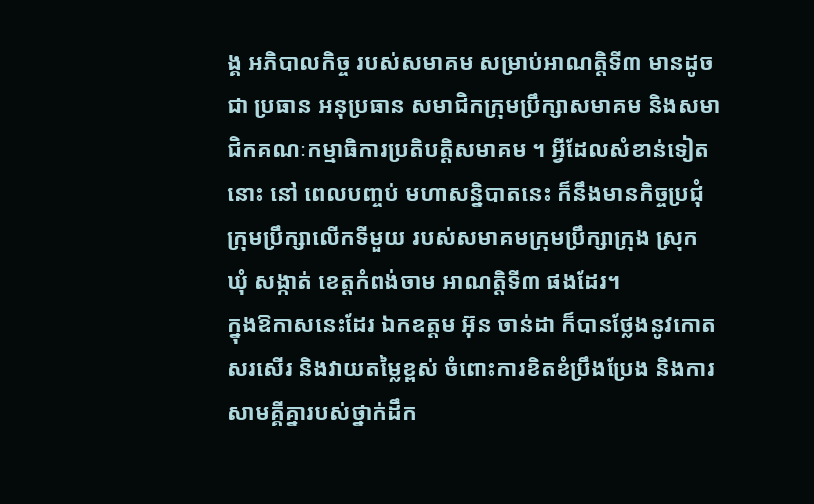ង្គ អភិបាលកិច្ច របស់សមាគម សម្រាប់អាណត្តិទី៣ មានដូចជា ប្រធាន អនុប្រធាន សមាជិកក្រុមប្រឹក្សាសមាគម និងសមាជិកគណៈកម្មាធិការប្រតិបត្តិសមាគម ។ អ្វីដែលសំខាន់ទៀតនោះ នៅ ពេលបញ្ចប់ មហាសន្និបាតនេះ ក៏នឹងមានកិច្ចប្រជុំក្រុមប្រឹក្សាលើកទីមួយ របស់សមាគមក្រុមប្រឹក្សាក្រុង ស្រុក ឃុំ សង្កាត់ ខេត្តកំពង់ចាម អាណត្តិទី៣ ផងដែរ។
ក្នុងឱកាសនេះដែរ ឯកឧត្ដម អ៊ុន ចាន់ដា ក៏បានថ្លែងនូវកោតសរសើរ និងវាយតម្លៃខ្ពស់ ចំពោះការខិតខំប្រឹងប្រែង និងការសាមគ្គីគ្នារបស់ថ្នាក់ដឹក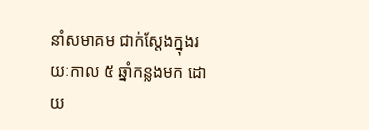នាំសមាគម ជាក់ស្តែងក្នុងរយៈកាល ៥ ឆ្នាំកន្លងមក ដោយ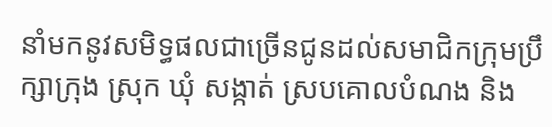នាំមកនូវសមិទ្ធផលជាច្រើនជូនដល់សមាជិកក្រុមប្រឹក្សាក្រុង ស្រុក ឃុំ សង្កាត់ ស្របគោលបំណង និង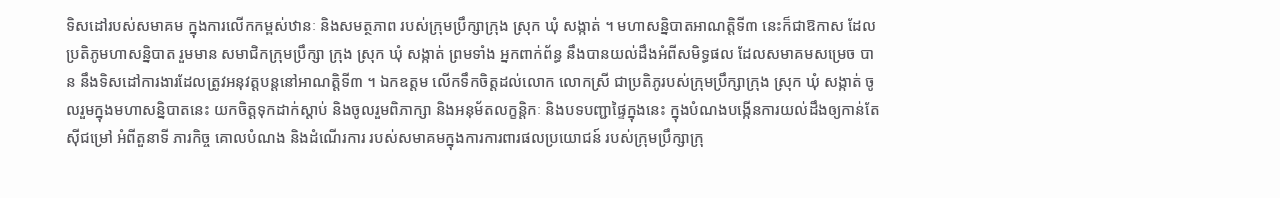ទិសដៅរបស់សមាគម ក្នុងការលើកកម្ពស់ឋានៈ និងសមត្ថភាព របស់ក្រុមប្រឹក្សាក្រុង ស្រុក ឃុំ សង្កាត់ ។ មហាសន្និបាតអាណត្តិទី៣ នេះក៏ជាឱកាស ដែលប្រតិភូមហាសន្និបាត រួមមាន សមាជិកក្រុមប្រឹក្សា ក្រុង ស្រុក ឃុំ សង្កាត់ ព្រមទាំង អ្នកពាក់ព័ន្ធ នឹងបានយល់ដឹងអំពីសមិទ្ធផល ដែលសមាគមសម្រេច បាន នឹងទិសដៅការងារដែលត្រូវអនុវត្តបន្តនៅអាណត្តិទី៣ ។ ឯកឧត្តម លើកទឹកចិត្តដល់លោក លោកស្រី ជាប្រតិភូរបស់ក្រុមប្រឹក្សាក្រុង ស្រុក ឃុំ សង្កាត់ ចូលរួមក្នុងមហាសន្និបាតនេះ យកចិត្តទុកដាក់ស្តាប់ និងចូលរួមពិភាក្សា និងអនុម័តលក្ខន្តិកៈ និងបទបញ្ជាផ្ទៃក្នុងនេះ ក្នុងបំណងបង្កើនការយល់ដឹងឲ្យកាន់តែស៊ីជម្រៅ អំពីតួនាទី ភារកិច្ច គោលបំណង និងដំណើរការ របស់សមាគមក្នុងការការពារផលប្រយោជន៍ របស់ក្រុមប្រឹក្សាក្រុ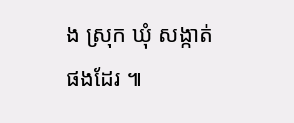ង ស្រុក ឃុំ សង្កាត់ ផងដែរ ៕